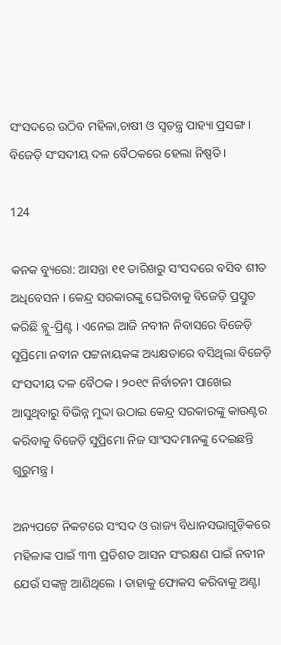ସଂସଦରେ ଉଠିବ ମହିଳା,ଚାଷୀ ଓ ସ୍ୱତନ୍ତ୍ର ପାହ୍ୟା ପ୍ରସଙ୍ଗ । ବିଜେଡ଼ି ସଂସଦୀୟ ଦଳ ବୈଠକରେ ହେଲା ନିଷ୍ପତି ।

124

କନକ ବ୍ୟୁରୋ: ଆସନ୍ତା ୧୧ ତାରିଖରୁ ସଂସଦରେ ବସିବ ଶୀତ ଅଧିବେସନ । କେନ୍ଦ୍ର ସରକାରଙ୍କୁ ଘେରିବାକୁ ବିଜେଡ଼ି ପ୍ରସ୍ତୁତ କରିଛି ବ୍ଲୁ-ପ୍ରିଣ୍ଟ । ଏନେଇ ଆଜି ନବୀନ ନିବାସରେ ବିଜେଡ଼ି ସୁପ୍ରିମୋ ନବୀନ ପଟ୍ଟନାୟକଙ୍କ ଅଧ୍ୟକ୍ଷତାରେ ବସିଥିଲା ବିଜେଡ଼ି ସଂସଦୀୟ ଦଳ ବୈଠକ । ୨୦୧୯ ନିର୍ବାଚନୀ ପାଖେଇ ଆସୁଥିବାରୁ ବିଭିନ୍ନ ମୁଦ୍ଦା ଉଠାଇ କେନ୍ଦ୍ର ସରକାରଙ୍କୁ କାଉଣ୍ଟର କରିବାକୁ ବିଜେଡ଼ି ସୁପ୍ରିମୋ ନିଜ ସାଂସଦମାନଙ୍କୁ ଦେଇଛନ୍ତି ଗୁରୁମନ୍ତ୍ର ।

ଅନ୍ୟପଟେ ନିକଟରେ ସଂସଦ ଓ ରାଜ୍ୟ ବିଧାନସଭାଗୁଡ଼ିକରେ ମହିଳାଙ୍କ ପାଇଁ ୩୩ ପ୍ରତିଶତ ଆସନ ସଂରକ୍ଷଣ ପାଇଁ ନବୀନ ଯେଉଁ ସଙ୍କଳ୍ପ ଆଣିଥିଲେ । ତାହାକୁ ଫୋକସ କରିବାକୁ ଅଣ୍ଟା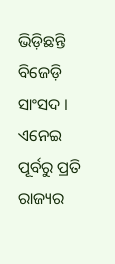ଭିଡ଼ିଛନ୍ତି ବିଜେଡ଼ି ସାଂସଦ । ଏନେଇ ପୂର୍ବରୁ ପ୍ରତି ରାଜ୍ୟର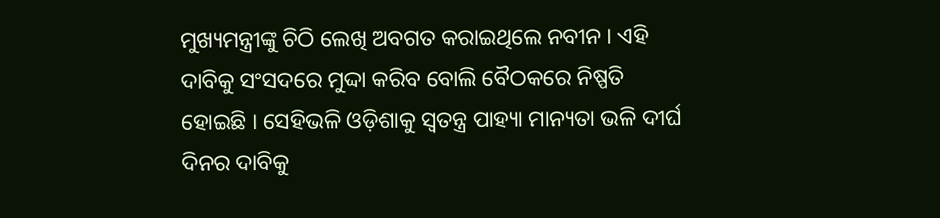ମୁଖ୍ୟମନ୍ତ୍ରୀଙ୍କୁ ଚିଠି ଲେଖି ଅବଗତ କରାଇଥିଲେ ନବୀନ । ଏହି ଦାବିକୁ ସଂସଦରେ ମୁଦ୍ଦା କରିବ ବୋଲି ବୈଠକରେ ନିଷ୍ପତି ହୋଇଛି । ସେହିଭଳି ଓଡ଼ିଶାକୁ ସ୍ୱତନ୍ତ୍ର ପାହ୍ୟା ମାନ୍ୟତା ଭଳି ଦୀର୍ଘ ଦିନର ଦାବିକୁ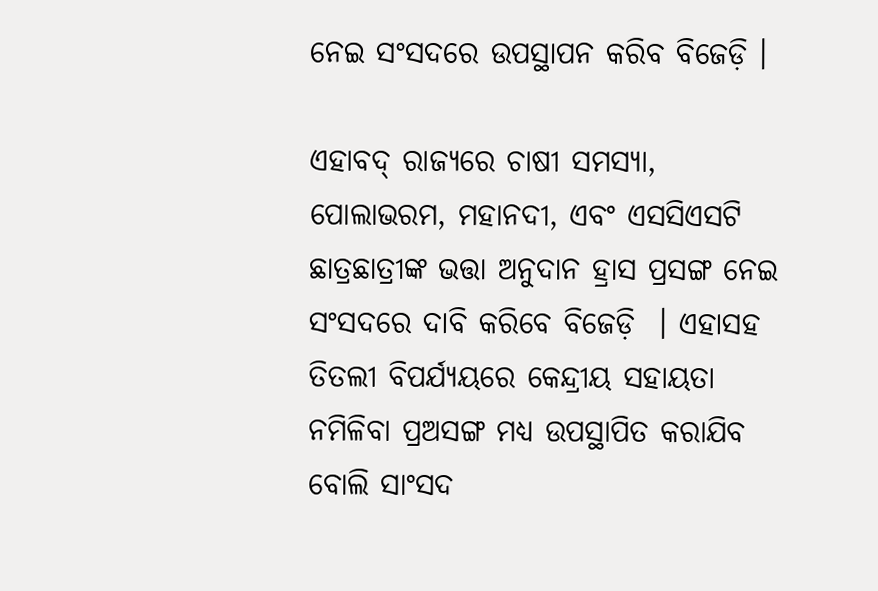ନେଇ ସଂସଦରେ ଉପସ୍ଥାପନ କରିବ ବିଜେଡ଼ି ।

ଏହାବଦ୍ ରାଜ୍ୟରେ ଚାଷୀ ସମସ୍ୟା, ପୋଲାଭରମ, ମହାନଦୀ, ଏବଂ ଏସସିଏସଟି ଛାତ୍ରଛାତ୍ରୀଙ୍କ ଭତ୍ତା ଅନୁଦାନ ହ୍ରାସ ପ୍ରସଙ୍ଗ ନେଇ ସଂସଦରେ ଦାବି କରିବେ ବିଜେଡ଼ି  । ଏହାସହ ତିତଲୀ ବିପର୍ଯ୍ୟୟରେ କେନ୍ଦ୍ରୀୟ ସହାୟତା ନମିଳିବା ପ୍ରଅସଙ୍ଗ ମଧ୍ୟ ଉପସ୍ଥାପିତ କରାଯିବ ବୋଲି ସାଂସଦ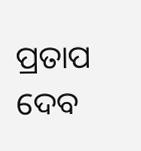ପ୍ରତାପ ଦେବ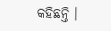କହିଛନ୍ତି ।